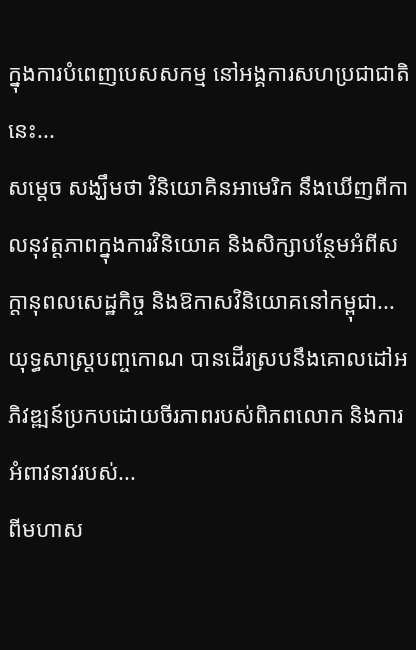ក្នុងការបំពេញបេសសកម្ម នៅអង្គការសហប្រជាជាតិនេះ...
សម្តេច សង្ឃឹមថា វិនិយោគិនអាមេរិក នឹងឃើញពីកាលនុវត្តភាពក្នុងការវិនិយោគ និងសិក្សាបន្ថែមអំពីសក្តានុពលសេដ្ឋកិច្ច និងឱកាសវិនិយោគនៅកម្ពុជា...
យុទ្ធសាស្ត្របញ្ចកោណ បានដើរស្របនឹងគោលដៅអភិវឌ្ឍន៍ប្រកបដោយចីរភាពរបស់ពិភពលោក និងការអំពាវនាវរបស់...
ពីមហាស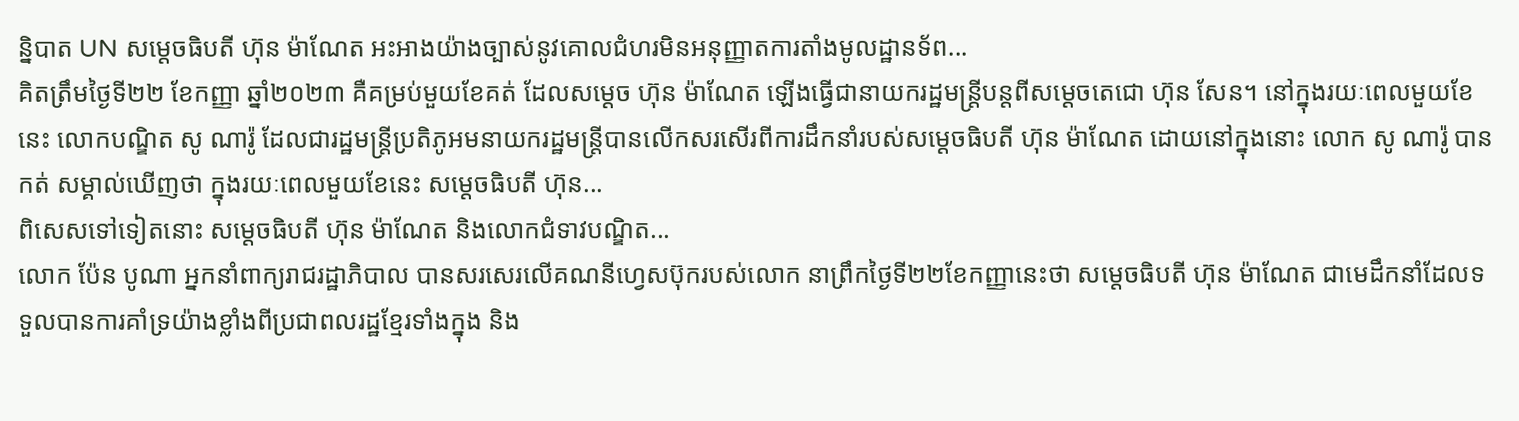ន្និបាត UN សម្ដេចធិបតី ហ៊ុន ម៉ាណែត អះអាងយ៉ាងច្បាស់នូវគោលជំហរមិនអនុញ្ញាតការតាំងមូលដ្ឋានទ័ព...
គិតត្រឹមថ្ងៃទី២២ ខែកញ្ញា ឆ្នាំ២០២៣ គឺគម្រប់មួយខែគត់ ដែលសម្ដេច ហ៊ុន ម៉ាណែត ឡើងធ្វើជានាយករដ្ឋមន្ត្រីបន្តពីសម្ដេចតេជោ ហ៊ុន សែន។ នៅក្នុងរយៈពេលមួយខែនេះ លោកបណ្ឌិត សូ ណារ៉ូ ដែលជារដ្ឋមន្ត្រីប្រតិភូអមនាយករដ្ឋមន្ត្រីបានលើកសរសើរពីការដឹកនាំរបស់សម្ដេចធិបតី ហ៊ុន ម៉ាណែត ដោយនៅក្នុងនោះ លោក សូ ណារ៉ូ បានកត់ សម្គាល់ឃើញថា ក្នុងរយៈពេលមួយខែនេះ សម្ដេចធិបតី ហ៊ុន...
ពិសេសទៅទៀតនោះ សម្តេចធិបតី ហ៊ុន ម៉ាណែត និងលោកជំទាវបណ្ឌិត...
លោក ប៉ែន បូណា អ្នកនាំពាក្យរាជរដ្ឋាភិបាល បានសរសេរលើគណនីហ្វេសប៊ុករបស់លោក នាព្រឹកថ្ងៃទី២២ខែកញ្ញានេះថា សម្តេចធិបតី ហ៊ុន ម៉ាណែត ជាមេដឹកនាំដែលទទួលបានការគាំទ្រយ៉ាងខ្លាំងពីប្រជាពលរដ្ឋខ្មែរទាំងក្នុង និង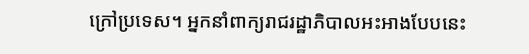ក្រៅប្រទេស។ អ្នកនាំពាក្យរាជរដ្ឋាភិបាលអះអាងបែបនេះ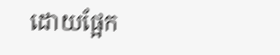ដោយផ្អែក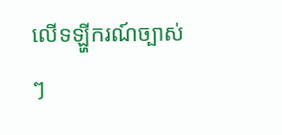លើទឡ្ហីករណ៍ច្បាស់ៗ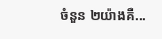ចំនួន ២យ៉ាងគឺ...